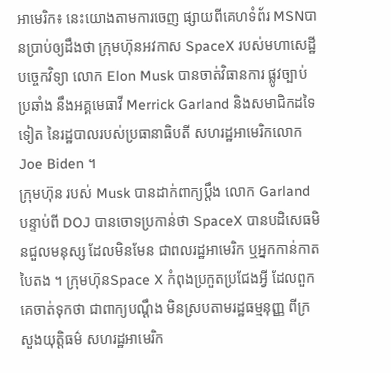អាមេរិក៖ នេះយោងតាមការចេញ ផ្សាយពីគេហទំព័រ MSNបានប្រាប់ឲ្យដឹងថា ក្រុមហ៊ុនអវកាស SpaceX របស់មហាសេដ្ឋីបច្ចេកវិទ្យា លោក Elon Musk បានចាត់វិធានការ ផ្លូវច្បាប់ប្រឆាំង នឹងអគ្គមេធាវី Merrick Garland និងសមាជិកដទៃទៀត នៃរដ្ឋបាលរបស់ប្រធានាធិបតី សហរដ្ឋអាមេរិកលោក Joe Biden ។
ក្រុមហ៊ុន របស់ Musk បានដាក់ពាក្យប្តឹង លោក Garland បន្ទាប់ពី DOJ បានចោទប្រកាន់ថា SpaceX បានបដិសេធមិនជួលមនុស្ស ដែលមិនមែន ជាពលរដ្ឋអាមេរិក ឬអ្នកកាន់កាតបៃតង ។ ក្រុមហ៊ុនSpace X កំពុងប្រកួតប្រជែងអ្វី ដែលពួកគេចាត់ទុកថា ជាពាក្យបណ្តឹង មិនស្របតាមរដ្ឋធម្មនុញ្ញ ពីក្រសួងយុត្តិធម៌ សហរដ្ឋអាមេរិក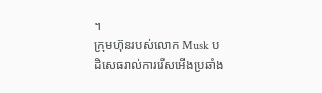។
ក្រុមហ៊ុនរបស់លោក Musk បដិសេធរាល់ការរើសអើងប្រឆាំង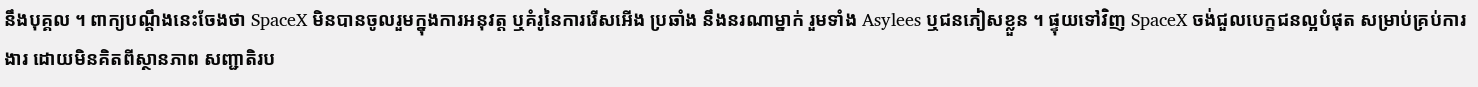នឹងបុគ្គល ។ ពាក្យបណ្តឹងនេះចែងថា SpaceX មិនបានចូលរួមក្នុងការអនុវត្ត ឬគំរូនៃការរើសអើង ប្រឆាំង នឹងនរណាម្នាក់ រួមទាំង Asylees ឬជនភៀសខ្លួន ។ ផ្ទុយទៅវិញ SpaceX ចង់ជួលបេក្ខជនល្អបំផុត សម្រាប់គ្រប់ការងារ ដោយមិនគិតពីស្ថានភាព សញ្ជាតិរប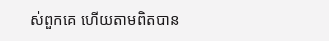ស់ពួកគេ ហើយតាមពិតបាន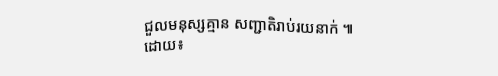ជួលមនុស្សគ្មាន សញ្ជាតិរាប់រយនាក់ ៕
ដោយ៖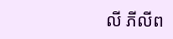លី ភីលីព